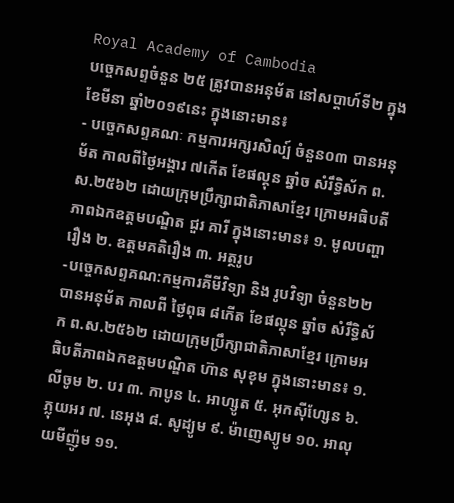Royal Academy of Cambodia
បច្ចេកសព្ទចំនួន ២៥ ត្រូវបានអនុម័ត នៅសប្តាហ៍ទី២ ក្នុងខែមីនា ឆ្នាំ២០១៩នេះ ក្នុងនោះមាន៖
- បច្ចេកសព្ទគណៈ កម្មការអក្សរសិល្ប៍ ចំនួន០៣ បានអនុម័ត កាលពីថ្ងៃអង្គារ ៧កើត ខែផល្គុន ឆ្នាំច សំរឹទ្ធិស័ក ព.ស.២៥៦២ ដោយក្រុមប្រឹក្សាជាតិភាសាខ្មែរ ក្រោមអធិបតីភាពឯកឧត្តមបណ្ឌិត ជួរ គារី ក្នុងនោះមាន៖ ១. មូលបញ្ហារឿង ២. ឧត្តមគតិរឿង ៣. អត្ថរូប
-បច្ចេកសព្ទគណ:កម្មការគីមីវិទ្យា និង រូបវិទ្យា ចំនួន២២ បានអនុម័ត កាលពី ថ្ងៃពុធ ៨កើត ខែផល្គុន ឆ្នាំច សំរឹទ្ធិស័ក ព.ស.២៥៦២ ដោយក្រុមប្រឹក្សាជាតិភាសាខ្មែរ ក្រោមអធិបតីភាពឯកឧត្តមបណ្ឌិត ហ៊ាន សុខុម ក្នុងនោះមាន៖ ១. លីចូម ២. បរ ៣. កាបូន ៤. អាហ្សូត ៥. អុកស៊ីហ្សែន ៦. ភ្លុយអរ ៧. នេអុង ៨. សូដ្យូម ៩. ម៉ាញេស្យូម ១០. អាលុយមីញ៉ូម ១១.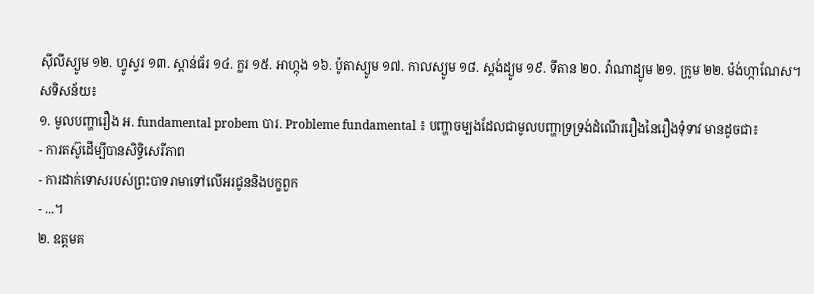ស៊ីលីស្យូម ១២. ហ្វូស្វរ ១៣. ស្ពាន់ធ័រ ១៤. ក្លរ ១៥. អាហ្កុង ១៦. ប៉ូតាស្យូម ១៧. កាលស្យូម ១៨. ស្តង់ដ្យូម ១៩. ទីតាន ២០. វ៉ាណាដ្យូម ២១. ក្រូម ២២. ម៉ង់ហ្កាណែស។
សទិសន័យ៖
១. មូលបញ្ហារឿង អ. fundamental probem បារ. Probleme fundamental ៖ បញ្ហាចម្បងដែលជាមូលបញ្ហាទ្រទ្រង់ដំណើររឿងនៃរឿងទុំទាវ មានដូចជា៖
- ការតស៊ូដើម្បីបានសិទ្ធិសេរីភាព
- ការដាក់ទោសរបស់ព្រះបាទរាមាទៅលើអរជូននិងបក្ខពួក
- ...។
២. ឧត្តមគ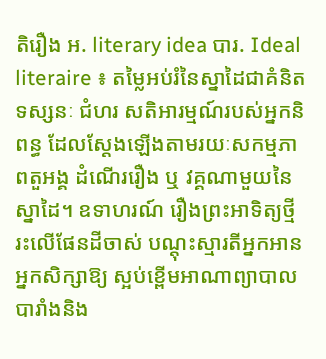តិរឿង អ. literary idea បារ. Ideal literaire ៖ តម្លៃអប់រំនៃស្នាដៃជាគំនិត ទស្សនៈ ជំហរ សតិអារម្មណ៍របស់អ្នកនិពន្ធ ដែលស្តែងឡើងតាមរយៈសកម្មភាពតួអង្គ ដំណើររឿង ឬ វគ្គណាមួយនៃស្នាដៃ។ ឧទាហរណ៍ រឿងព្រះអាទិត្យថ្មីរះលើផែនដីចាស់ បណ្តុះស្មារតីអ្នកអាន អ្នកសិក្សាឱ្យ ស្អប់ខ្ពើមអាណាព្យាបាលបារាំងនិង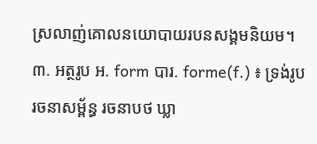ស្រលាញ់គោលនយោបាយរបនសង្គមនិយម។
៣. អត្ថរូប អ. form បារ. forme(f.) ៖ ទ្រង់រូប រចនាសម្ព័ន្ធ រចនាបថ ឃ្លា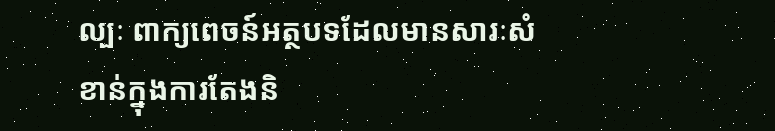ល្បៈ ពាក្យពេចន៍អត្ថបទដែលមានសារៈសំខាន់ក្នុងការតែងនិ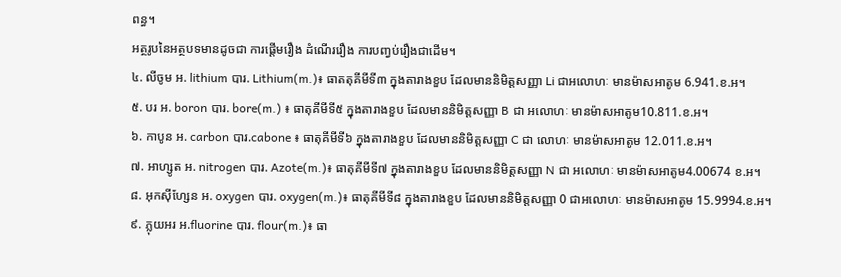ពន្ធ។
អត្ថរូបនៃអត្ថបទមានដូចជា ការផ្តើមរឿង ដំណើររឿង ការបញ្វប់រឿងជាដើម។
៤. លីចូម អ. lithium បារ. Lithium(m.)៖ ធាតតុគីមីទី៣ ក្នុងតារាងខួប ដែលមាននិមិត្តសញ្ញា Li ជាអលោហៈ មានម៉ាសអាតូម 6.941.ខ.អ។
៥. បរ អ. boron បារ. bore(m.) ៖ ធាតុគីមីទី៥ ក្នុងតារាងខួប ដែលមាននិមិត្តសញ្ញា B ជា អលោហៈ មានម៉ាសអាតូម10.811.ខ.អ។
៦. កាបូន អ. carbon បារ.cabone ៖ ធាតុគីមីទី៦ ក្នុងតារាងខួប ដែលមាននិមិត្តសញ្ញា C ជា លោហៈ មានម៉ាសអាតូម 12.011.ខ.អ។
៧. អាហ្សូត អ. nitrogen បារ. Azote(m.)៖ ធាតុគីមីទី៧ ក្នុងតារាងខួប ដែលមាននិមិត្តសញ្ញា N ជា អលោហៈ មានម៉ាសអាតូម4.00674 ខ.អ។
៨. អុកស៊ីហ្សែន អ. oxygen បារ. oxygen(m.)៖ ធាតុគីមីទី៨ ក្នុងតារាងខួប ដែលមាននិមិត្តសញ្ញា 0 ជាអលោហៈ មានម៉ាសអាតូម 15.9994.ខ.អ។
៩. ភ្លុយអរ អ.fluorine បារ. flour(m.)៖ ធា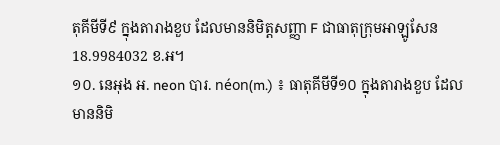តុគីមីទី៩ ក្នុងតារាងខួប ដែលមាននិមិត្តសញ្ញា F ជាធាតុក្រុមអាឡូសែន 18.9984032 ខ.អ។
១០. នេអុង អ. neon បារ. néon(m.) ៖ ធាតុគីមីទី១០ ក្នុងតារាងខួប ដែលមាននិមិ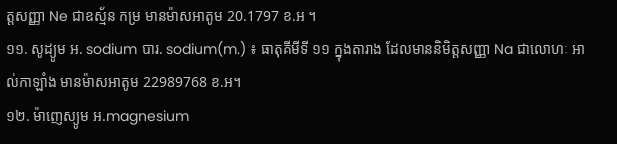ត្តសញ្ញា Ne ជាឧស្ម័ន កម្រ មានម៉ាសអាតូម 20.1797 ខ.អ ។
១១. សូដ្យូម អ. sodium បារ. sodium(m.) ៖ ធាតុគីមីទី ១១ ក្នុងតារាង ដែលមាននិមិត្តសញ្ញា Na ជាលោហៈ អាល់កាឡាំង មានម៉ាសអាតូម 22989768 ខ.អ។
១២. ម៉ាញេស្យូម អ.magnesium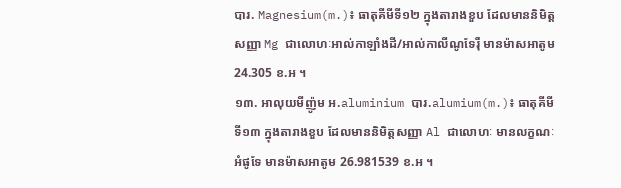បារ. Magnesium(m.)៖ ធាតុគីមីទី១២ ក្នុងតារាងខួប ដែលមាននិមិត្តសញ្ញា Mg ជាលោហៈអាល់កាឡាំងដី/អាល់កាលីណូទែរ៉ឺ មានម៉ាសអាតូម 24.305 ខ.អ ។
១៣. អាលុយមីញ៉ូម អ.aluminium បារ.alumium(m.)៖ ធាតុគីមីទី១៣ ក្នុងតារាងខួប ដែលមាននិមិត្តសញ្ញា Al ជាលោហៈ មានលក្ខណៈអំផូទែ មានម៉ាសអាតូម 26.981539 ខ.អ ។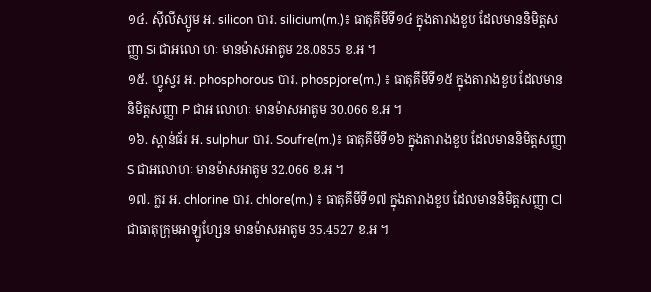១៤. ស៊ីលីស្យូម អ. silicon បារ. silicium(m.)៖ ធាតុគីមីទី១៤ ក្នុងតារាងខួប ដែលមាននិមិត្តសញ្ញា Si ជាអលោ ហៈ មានម៉ាសអាតូម 28.0855 ខ.អ ។
១៥. ហ្វូស្វរ អ. phosphorous បារ. phospjore(m.) ៖ ធាតុគីមីទី១៥ ក្នុងតារាងខួប ដែលមាននិមិត្តសញ្ញា P ជាអ លោហៈ មានម៉ាសអាតូម 30.066 ខ.អ ។
១៦. ស្ពាន់ធ័រ អ. sulphur បារ. Soufre(m.)៖ ធាតុគីមីទី១៦ ក្នុងតារាងខួប ដែលមាននិមិត្តសញ្ញា S ជាអលោហៈ មានម៉ាសអាតូម 32.066 ខ.អ ។
១៧. ក្លរ អ. chlorine បារ. chlore(m.) ៖ ធាតុគីមីទី១៧ ក្នុងតារាងខួប ដែលមាននិមិត្តសញ្ញា Cl ជាធាតុក្រុមអាឡូហ្សែន មានម៉ាសអាតូម 35.4527 ខ.អ ។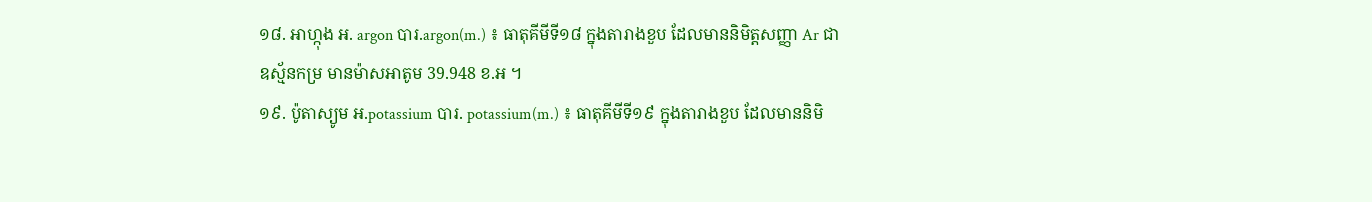១៨. អាហ្កុង អ. argon បារ.argon(m.) ៖ ធាតុគីមីទី១៨ ក្នុងតារាងខួប ដែលមាននិមិត្តសញ្ញា Ar ជាឧស្ម័នកម្រ មានម៉ាសអាតូម 39.948 ខ.អ ។
១៩. ប៉ូតាស្យូម អ.potassium បារ. potassium(m.) ៖ ធាតុគីមីទី១៩ ក្នុងតារាងខួប ដែលមាននិមិ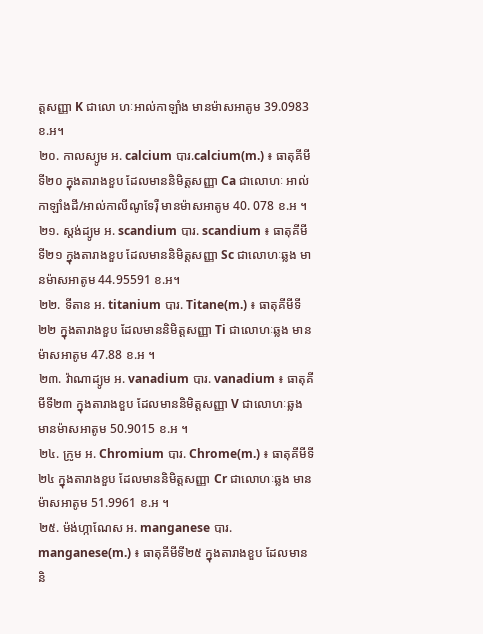ត្តសញ្ញា K ជាលោ ហៈអាល់កាឡាំង មានម៉ាសអាតូម 39.0983ខ.អ។
២០. កាលស្យូម អ. calcium បារ.calcium(m.) ៖ ធាតុគីមីទី២០ ក្នុងតារាងខួប ដែលមាននិមិត្តសញ្ញា Ca ជាលោហៈ អាល់កាឡាំងដី/អាល់កាលីណូទែរ៉ឺ មានម៉ាសអាតូម 40. 078 ខ.អ ។
២១. ស្តង់ដ្យូម អ. scandium បារ. scandium ៖ ធាតុគីមីទី២១ ក្នុងតារាងខួប ដែលមាននិមិត្តសញ្ញា Sc ជាលោហៈឆ្លង មានម៉ាសអាតូម 44.95591 ខ.អ។
២២. ទីតាន អ. titanium បារ. Titane(m.) ៖ ធាតុគីមីទី២២ ក្នុងតារាងខួប ដែលមាននិមិត្តសញ្ញា Ti ជាលោហៈឆ្លង មានម៉ាសអាតូម 47.88 ខ.អ ។
២៣. វ៉ាណាដ្យូម អ. vanadium បារ. vanadium ៖ ធាតុគីមីទី២៣ ក្នុងតារាងខួប ដែលមាននិមិត្តសញ្ញា V ជាលោហៈឆ្លង មានម៉ាសអាតូម 50.9015 ខ.អ ។
២៤. ក្រូម អ. Chromium បារ. Chrome(m.) ៖ ធាតុគីមីទី២៤ ក្នុងតារាងខួប ដែលមាននិមិត្តសញ្ញា Cr ជាលោហៈឆ្លង មានម៉ាសអាតូម 51.9961 ខ.អ ។
២៥. ម៉ង់ហ្កាណែស អ. manganese បារ. manganese(m.) ៖ ធាតុគីមីទី២៥ ក្នុងតារាងខួប ដែលមាននិ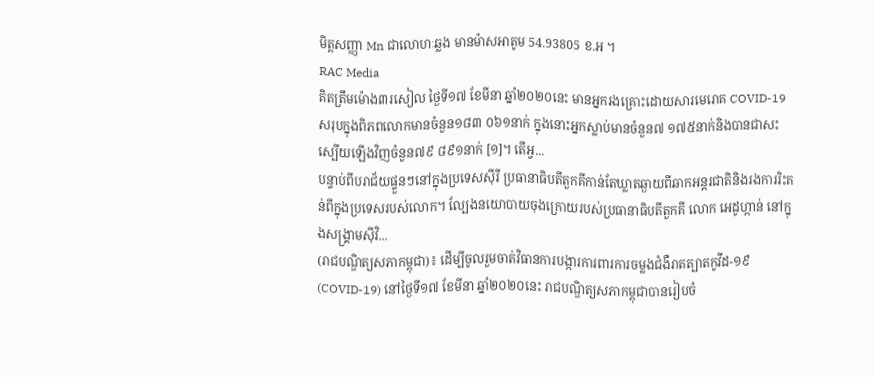មិត្តសញ្ញា Mn ជាលោហៈឆ្លង មានម៉ាសអាតូម 54.93805 ខ.អ ។
RAC Media
គិតត្រឹមម៉ោង៣រសៀល ថ្ងៃទី១៧ ខែមីនា ឆ្នាំ២០២០នេះ មានអ្នករងគ្រោះដោយសារមេរោគ COVID-19 សរុបក្នុងពិភពលោកមានចំនួន១៨៣ ០៦១នាក់ ក្នុងនោះអ្នកស្លាប់មានចំនួន៧ ១៧៥នាក់និងបានជាសះស្បើយឡើងវិញចំនួន៧៩ ៨៩១នាក់ [១]។ តើអ្វ...
បន្ទាប់ពីបរាជ័យផ្ទួនៗនៅក្នុងប្រទេសស៊ីរី ប្រធានាធិបតីតួកគីកាន់តែឃ្លាតឆ្ងាយពីឆាកអន្តរជាតិនិងរងការរិះគន់ពីក្នុងប្រទេសរបស់លោក។ ល្បែងនយោបាយចុងក្រោយរបស់ប្រធានាធិបតីតួកគី លោក អេដូហ្កាន់ នៅក្នុងសង្គ្រាមស៊ីវិ...
(រាជបណ្ឌិត្យសភាកម្ពុជា)៖ ដើម្បីចូលរួមចាត់វិធានការបង្ការការពារការចម្លងជំងឺរាតត្បាតកូវីដ-១៩ (COVID-19) នៅថ្ងៃទី១៧ ខែមីនា ឆ្នាំ២០២០នេះ រាជបណ្ឌិត្យសភាកម្ពុជាបានរៀបចំ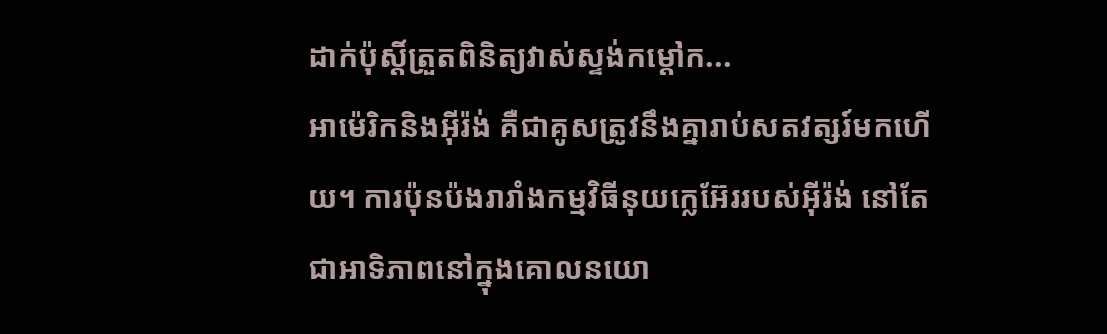ដាក់ប៉ុស្តិ៍ត្រួតពិនិត្យវាស់ស្ទង់កម្តៅក...
អាម៉េរិកនិងអ៊ីរ៉ង់ គឺជាគូសត្រូវនឹងគ្នារាប់សតវត្សរ៍មកហើយ។ ការប៉ុនប៉ងរារាំងកម្មវិធីនុយក្លេអ៊ែររបស់អ៊ីរ៉ង់ នៅតែជាអាទិភាពនៅក្នុងគោលនយោ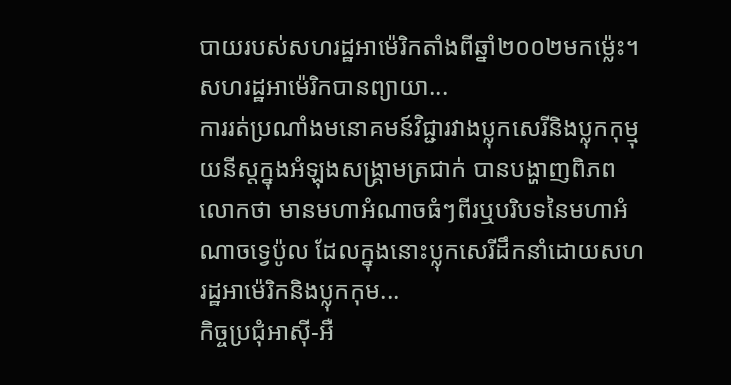បាយរបស់សហរដ្ឋអាម៉េរិកតាំងពីឆ្នាំ២០០២មកម្ល៉េះ។ សហរដ្ឋអាម៉េរិកបានព្យាយា...
ការរត់ប្រណាំងមនោគមន៍វិជ្ជារវាងប្លុកសេរីនិងប្លុកកុម្មុយនីស្តក្នុងអំឡុងសង្គ្រាមត្រជាក់ បានបង្ហាញពិភពលោកថា មានមហាអំណាចធំៗពីរឬបរិបទនៃមហាអំណាចទ្វេប៉ូល ដែលក្នុងនោះប្លុកសេរីដឹកនាំដោយសហរដ្ឋអាម៉េរិកនិងប្លុកកុម...
កិច្ចប្រជុំអាស៊ី-អឺ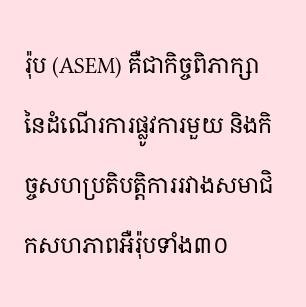រ៉ុប (ASEM) គឺជាកិច្ចពិភាក្សានៃដំណើរការផ្លូវការមួយ និងកិច្ចសហប្រតិបត្តិការរវាងសមាជិកសហភាពអឺរ៉ុបទាំង៣០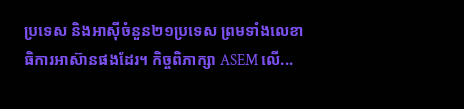ប្រទេស និងអាស៊ីចំនួន២១ប្រទេស ព្រមទាំងលេខាធិការអាស៊ានផងដែរ។ កិច្ចពិភាក្សា ASEM លើ...